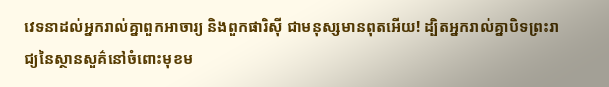វេទនាដល់អ្នករាល់គ្នាពួកអាចារ្យ និងពួកផារិស៊ី ជាមនុស្សមានពុតអើយ! ដ្បិតអ្នករាល់គ្នាបិទព្រះរាជ្យនៃស្ថានសួគ៌នៅចំពោះមុខម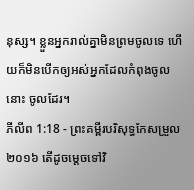នុស្ស។ ខ្លួនអ្នករាល់គ្នាមិនព្រមចូលទេ ហើយក៏មិនបើកឲ្យអស់អ្នកដែលកំពុងចូលនោះ ចូលដែរ។
ភីលីព 1:18 - ព្រះគម្ពីរបរិសុទ្ធកែសម្រួល ២០១៦ តើដូចម្តេចទៅវិ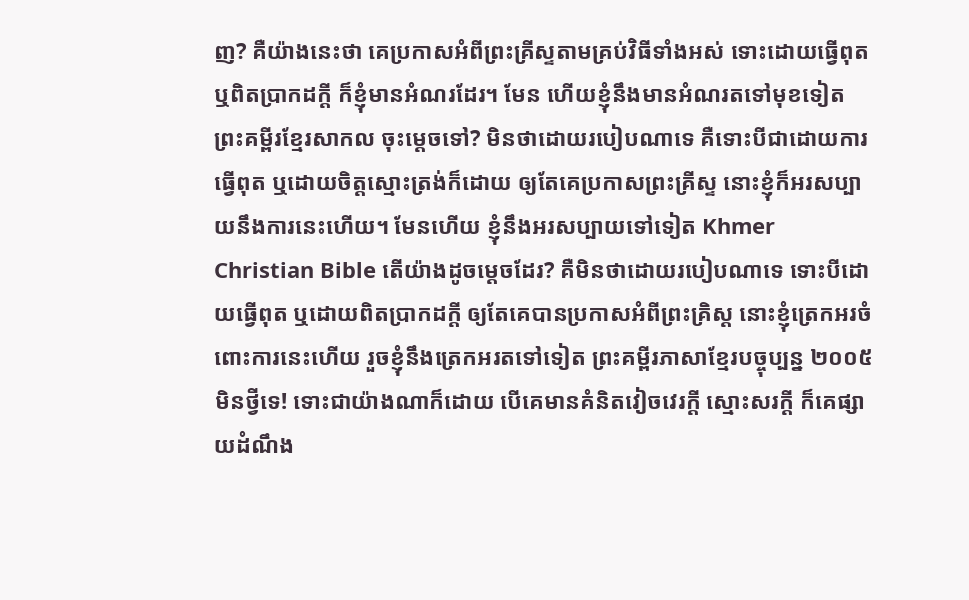ញ? គឺយ៉ាងនេះថា គេប្រកាសអំពីព្រះគ្រីស្ទតាមគ្រប់វិធីទាំងអស់ ទោះដោយធ្វើពុត ឬពិតប្រាកដក្តី ក៏ខ្ញុំមានអំណរដែរ។ មែន ហើយខ្ញុំនឹងមានអំណរតទៅមុខទៀត ព្រះគម្ពីរខ្មែរសាកល ចុះម្ដេចទៅ? មិនថាដោយរបៀបណាទេ គឺទោះបីជាដោយការធ្វើពុត ឬដោយចិត្តស្មោះត្រង់ក៏ដោយ ឲ្យតែគេប្រកាសព្រះគ្រីស្ទ នោះខ្ញុំក៏អរសប្បាយនឹងការនេះហើយ។ មែនហើយ ខ្ញុំនឹងអរសប្បាយទៅទៀត Khmer Christian Bible តើយ៉ាងដូចម្ដេចដែរ? គឺមិនថាដោយរបៀបណាទេ ទោះបីដោយធ្វើពុត ឬដោយពិតប្រាកដក្ដី ឲ្យតែគេបានប្រកាសអំពីព្រះគ្រិស្ដ នោះខ្ញុំត្រេកអរចំពោះការនេះហើយ រួចខ្ញុំនឹងត្រេកអរតទៅទៀត ព្រះគម្ពីរភាសាខ្មែរបច្ចុប្បន្ន ២០០៥ មិនថ្វីទេ! ទោះជាយ៉ាងណាក៏ដោយ បើគេមានគំនិតវៀចវេរក្ដី ស្មោះសរក្ដី ក៏គេផ្សាយដំណឹង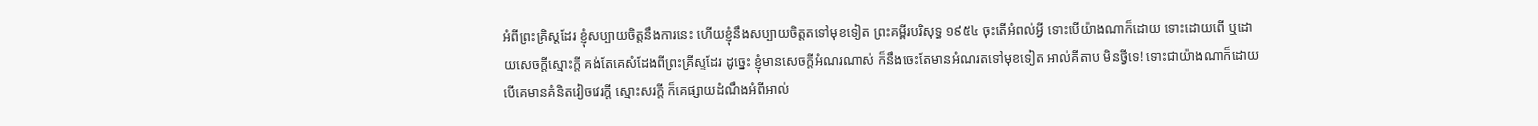អំពីព្រះគ្រិស្តដែរ ខ្ញុំសប្បាយចិត្តនឹងការនេះ ហើយខ្ញុំនឹងសប្បាយចិត្តតទៅមុខទៀត ព្រះគម្ពីរបរិសុទ្ធ ១៩៥៤ ចុះតើអំពល់អ្វី ទោះបើយ៉ាងណាក៏ដោយ ទោះដោយពើ ឬដោយសេចក្ដីស្មោះក្តី គង់តែគេសំដែងពីព្រះគ្រីស្ទដែរ ដូច្នេះ ខ្ញុំមានសេចក្ដីអំណរណាស់ ក៏នឹងចេះតែមានអំណរតទៅមុខទៀត អាល់គីតាប មិនថ្វីទេ! ទោះជាយ៉ាងណាក៏ដោយ បើគេមានគំនិតវៀចវេរក្ដី ស្មោះសរក្ដី ក៏គេផ្សាយដំណឹងអំពីអាល់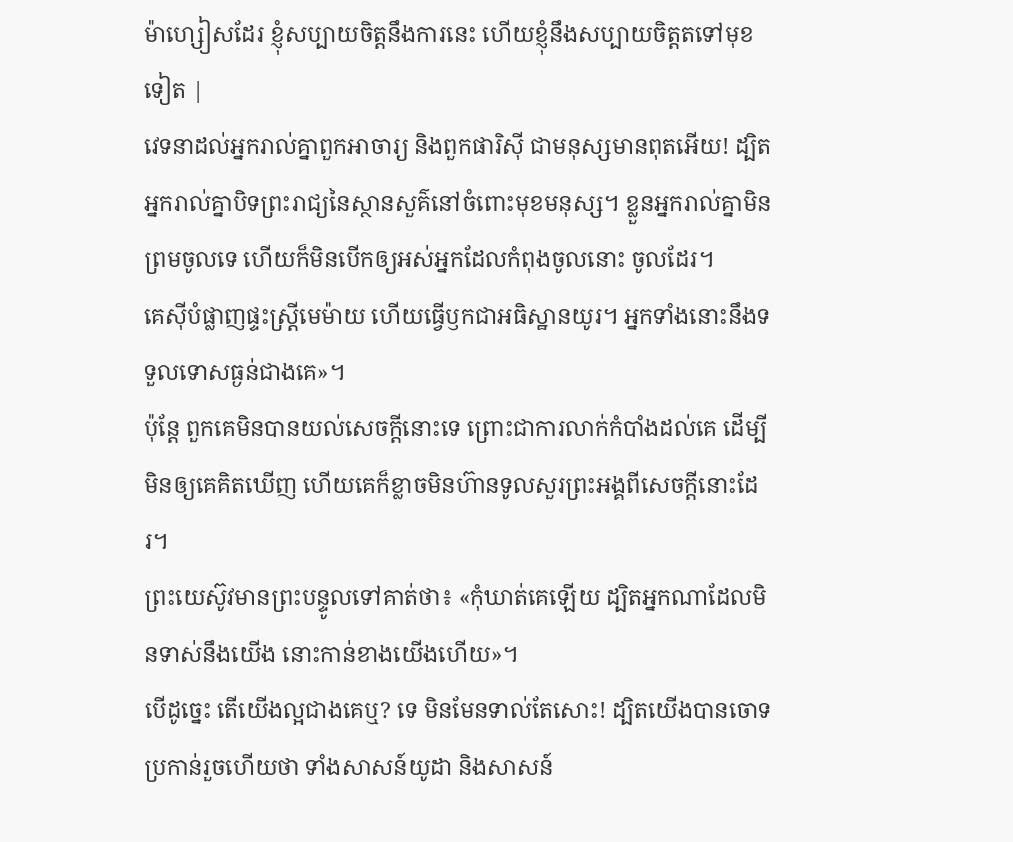ម៉ាហ្សៀសដែរ ខ្ញុំសប្បាយចិត្ដនឹងការនេះ ហើយខ្ញុំនឹងសប្បាយចិត្ដតទៅមុខទៀត |
វេទនាដល់អ្នករាល់គ្នាពួកអាចារ្យ និងពួកផារិស៊ី ជាមនុស្សមានពុតអើយ! ដ្បិតអ្នករាល់គ្នាបិទព្រះរាជ្យនៃស្ថានសួគ៌នៅចំពោះមុខមនុស្ស។ ខ្លួនអ្នករាល់គ្នាមិនព្រមចូលទេ ហើយក៏មិនបើកឲ្យអស់អ្នកដែលកំពុងចូលនោះ ចូលដែរ។
គេស៊ីបំផ្លាញផ្ទះស្ត្រីមេម៉ាយ ហើយធ្វើឫកជាអធិស្ឋានយូរ។ អ្នកទាំងនោះនឹងទទួលទោសធ្ងន់ជាងគេ»។
ប៉ុន្តែ ពួកគេមិនបានយល់សេចក្តីនោះទេ ព្រោះជាការលាក់កំបាំងដល់គេ ដើម្បីមិនឲ្យគេគិតឃើញ ហើយគេក៏ខ្លាចមិនហ៊ានទូលសួរព្រះអង្គពីសេចក្តីនោះដែរ។
ព្រះយេស៊ូវមានព្រះបន្ទូលទៅគាត់ថា៖ «កុំឃាត់គេឡើយ ដ្បិតអ្នកណាដែលមិនទាស់នឹងយើង នោះកាន់ខាងយើងហើយ»។
បើដូច្នេះ តើយើងល្អជាងគេឬ? ទេ មិនមែនទាល់តែសោះ! ដ្បិតយើងបានចោទប្រកាន់រួចហើយថា ទាំងសាសន៍យូដា និងសាសន៍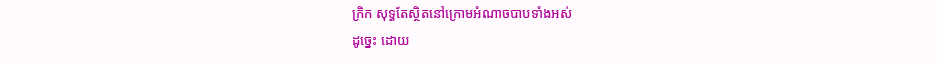ក្រិក សុទ្ធតែស្ថិតនៅក្រោមអំណាចបាបទាំងអស់
ដូច្នេះ ដោយ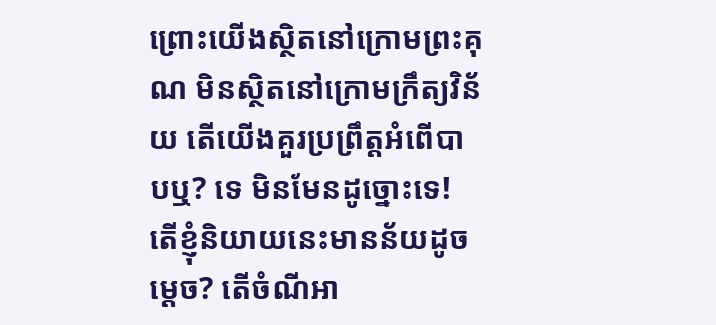ព្រោះយើងស្ថិតនៅក្រោមព្រះគុណ មិនស្ថិតនៅក្រោមក្រឹត្យវិន័យ តើយើងគួរប្រព្រឹត្តអំពើបាបឬ? ទេ មិនមែនដូច្នោះទេ!
តើខ្ញុំនិយាយនេះមានន័យដូចម្ដេច? តើចំណីអា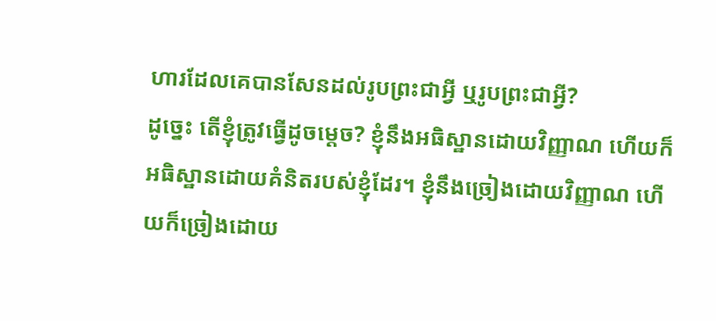ហារដែលគេបានសែនដល់រូបព្រះជាអ្វី ឬរូបព្រះជាអ្វី?
ដូច្នេះ តើខ្ញុំត្រូវធ្វើដូចម្តេច? ខ្ញុំនឹងអធិស្ឋានដោយវិញ្ញាណ ហើយក៏អធិស្ឋានដោយគំនិតរបស់ខ្ញុំដែរ។ ខ្ញុំនឹងច្រៀងដោយវិញ្ញាណ ហើយក៏ច្រៀងដោយ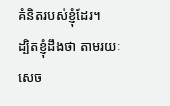គំនិតរបស់ខ្ញុំដែរ។
ដ្បិតខ្ញុំដឹងថា តាមរយៈសេច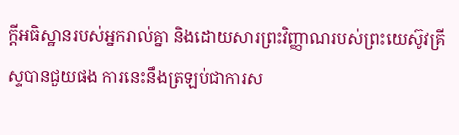ក្តីអធិស្ឋានរបស់អ្នករាល់គ្នា និងដោយសារព្រះវិញ្ញាណរបស់ព្រះយេស៊ូវគ្រីស្ទបានជួយផង ការនេះនឹងត្រឡប់ជាការស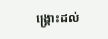ង្គ្រោះដល់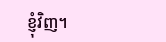ខ្ញុំវិញ។